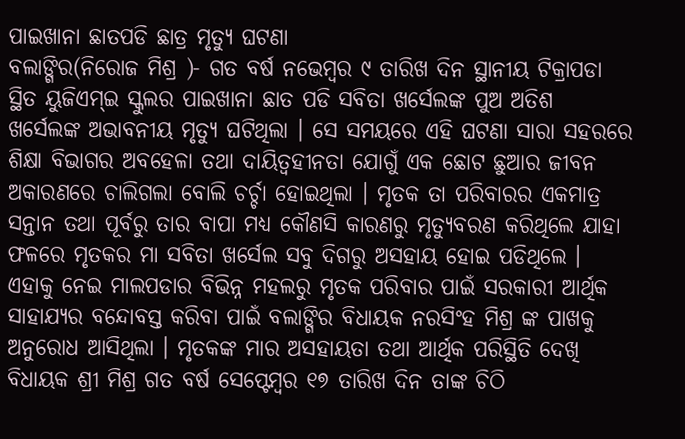ପାଇଖାନା ଛାତପଡି ଛାତ୍ର ମୃତ୍ୟୁ ଘଟଣା
ବଲାଙ୍ଗିର(ନିରୋଜ ମିଶ୍ର )- ଗତ ବର୍ଷ ନଭେମ୍ବର ୯ ତାରିଖ ଦିନ ସ୍ଥାନୀୟ ଟିକ୍ରାପଡା ସ୍ଥିତ ୟୁଜିଏମ୍ଇ ସ୍କୁଲର ପାଇଖାନା ଛାତ ପଡି ସବିତା ଖର୍ସେଲଙ୍କ ପୁଅ ଅତିଶ ଖର୍ସେଲଙ୍କ ଅଭାବନୀୟ ମୃତ୍ୟୁ ଘଟିଥିଲା । ସେ ସମୟରେ ଏହି ଘଟଣା ସାରା ସହରରେ ଶିକ୍ଷା ବିଭାଗର ଅବହେଳା ତଥା ଦାୟିତ୍ୱହୀନତା ଯୋଗୁଁ ଏକ ଛୋଟ ଛୁଆର ଜୀବନ ଅକାରଣରେ ଚାଲିଗଲା ବୋଲି ଚର୍ଚ୍ଚା ହୋଇଥିଲା । ମୃତକ ତା ପରିବାରର ଏକମାତ୍ର ସନ୍ତାନ ତଥା ପୂର୍ବରୁ ତାର ବାପା ମଧ୍ୟ କୌଣସି କାରଣରୁ ମୃତ୍ୟୁବରଣ କରିଥିଲେ ଯାହା ଫଳରେ ମୃତକର ମା ସବିତା ଖର୍ସେଲ ସବୁ ଦିଗରୁ ଅସହାୟ ହୋଇ ପଡିଥିଲେ । ଏହାକୁ ନେଇ ମାଲପଡାର ବିଭିନ୍ନ ମହଲରୁ ମୃତକ ପରିବାର ପାଇଁ ସରକାରୀ ଆର୍ଥିକ ସାହାଯ୍ୟର ବନ୍ଦୋବସ୍ତ କରିବା ପାଇଁ ବଲାଙ୍ଗିର ବିଧାୟକ ନରସିଂହ ମିଶ୍ର ଙ୍କ ପାଖକୁ ଅନୁରୋଧ ଆସିଥିଲା । ମୃତକଙ୍କ ମାର ଅସହାୟତା ତଥା ଆର୍ଥିକ ପରିସ୍ଥିତି ଦେଖି ବିଧାୟକ ଶ୍ରୀ ମିଶ୍ର ଗତ ବର୍ଷ ସେପ୍ଟେମ୍ବର ୧୭ ତାରିଖ ଦିନ ତାଙ୍କ ଚିଠି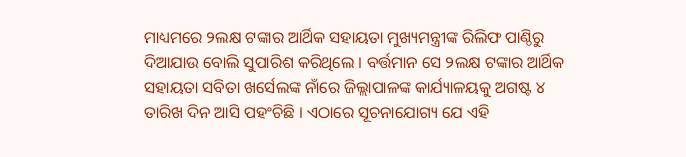ମାଧ୍ୟମରେ ୨ଲକ୍ଷ ଟଙ୍କାର ଆର୍ଥିକ ସହାୟତା ମୁଖ୍ୟମନ୍ତ୍ରୀଙ୍କ ରିଲିଫ ପାଣ୍ଠିରୁ ଦିଆଯାଉ ବୋଲି ସୁପାରିଶ କରିଥିଲେ । ବର୍ତ୍ତମାନ ସେ ୨ଲକ୍ଷ ଟଙ୍କାର ଆର୍ଥିକ ସହାୟତା ସବିତା ଖର୍ସେଲଙ୍କ ନାଁରେ ଜିଲ୍ଲାପାଳଙ୍କ କାର୍ଯ୍ୟାଳୟକୁ ଅଗଷ୍ଟ ୪ ତାରିଖ ଦିନ ଆସି ପହଂଚିଛି । ଏଠାରେ ସୂଚନାଯୋଗ୍ୟ ଯେ ଏହି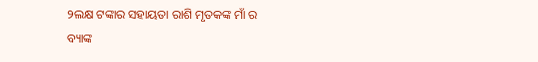୨ଲକ୍ଷ ଟଙ୍କାର ସହାୟତା ରାଶି ମୃତକଙ୍କ ମାଁ ର ବ୍ୟାଙ୍କ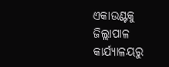ଏକାଉଣ୍ଟକୁ ଜିଲ୍ଲାପାଳ କାର୍ଯ୍ୟାଳୟରୁ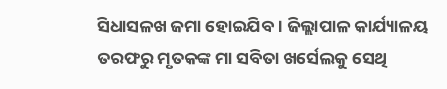ସିଧାସଳଖ ଜମା ହୋଇଯିବ । ଜିଲ୍ଲାପାଳ କାର୍ଯ୍ୟାଳୟ ତରଫରୁ ମୃତକଙ୍କ ମା ସବିତା ଖର୍ସେଲକୁ ସେଥି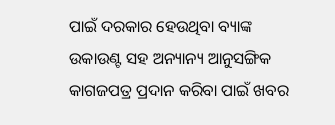ପାଇଁ ଦରକାର ହେଉଥିବା ବ୍ୟାଙ୍କ ଉକାଉଣ୍ଟ ସହ ଅନ୍ୟାନ୍ୟ ଆନୁସଙ୍ଗିକ କାଗଜପତ୍ର ପ୍ରଦାନ କରିବା ପାଇଁ ଖବର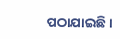ପଠାଯାଇଛି ।